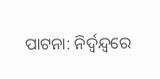ପାଟନା: ନିର୍ଦ୍ବନ୍ଦ୍ବରେ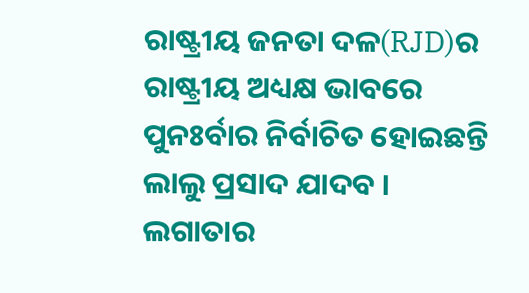ରାଷ୍ଟ୍ରୀୟ ଜନତା ଦଳ(RJD)ର ରାଷ୍ଟ୍ରୀୟ ଅଧ୍ୟକ୍ଷ ଭାବରେ ପୁନଃର୍ବାର ନିର୍ବାଚିତ ହୋଇଛନ୍ତି ଲାଲୁ ପ୍ରସାଦ ଯାଦବ । ଲଗାତାର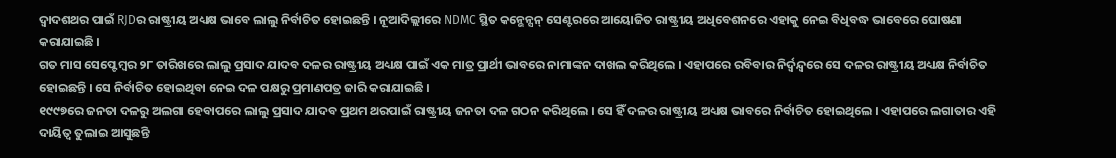ଦ୍ବାଦଶଥର ପାଇଁ RJDର ରାଷ୍ଟ୍ରୀୟ ଅଧ୍ୟକ୍ଷ ଭାବେ ଲାଲୁ ନିର୍ବାଚିତ ହୋଇଛନ୍ତି । ନୂଆଦିଲ୍ଲୀରେ NDMC ସ୍ଥିତ କନ୍ଭେନ୍ସନ୍ ସେଣ୍ଟରରେ ଆୟୋଜିତ ରାଷ୍ଟ୍ରୀୟ ଅଧିବେଶନରେ ଏହାକୁ ନେଇ ବିଧିବଦ୍ଧ ଭାବେରେ ଘୋଷଣା କରାଯାଇଛି ।
ଗତ ମାସ ସେପ୍ଟେମ୍ବର ୨୮ ତାରିଖରେ ଲାଲୁ ପ୍ରସାଦ ଯାଦବ ଦଳର ରାଷ୍ଟ୍ରୀୟ ଅଧ୍ୟକ୍ଷ ପାଇଁ ଏକ ମାତ୍ର ପ୍ରାର୍ଥୀ ଭାବରେ ନାମାଙ୍କନ ଦାଖଲ କରିଥିଲେ । ଏହାପରେ ରବିବାର ନିର୍ଦ୍ବନ୍ଦ୍ବରେ ସେ ଦଳର ରାଷ୍ଟ୍ରୀୟ ଅଧ୍ୟକ୍ଷ ନିର୍ବାଚିତ ହୋଇଛନ୍ତି । ସେ ନିର୍ବାଚିତ ହୋଇଥିବା ନେଇ ଦଳ ପକ୍ଷରୁ ପ୍ରମାଣପତ୍ର ଜାରି କରାଯାଇଛି ।
୧୯୯୭ରେ ଜନତା ଦଳରୁ ଅଲଗା ହେବାପରେ ଲାଲୁ ପ୍ରସାଦ ଯାଦବ ପ୍ରଥମ ଥରପାଇଁ ରାଷ୍ଟ୍ରୀୟ ଜନତା ଦଳ ଗଠନ କରିଥିଲେ । ସେ ହିଁ ଦଳର ରାଷ୍ଟ୍ରୀୟ ଅଧ୍ୟକ୍ଷ ଭାବରେ ନିର୍ବାଚିତ ହୋଇଥିଲେ । ଏହାପରେ ଲଗାତାର ଏହି ଦାୟିତ୍ବ ତୁଲାଇ ଆସୁଛନ୍ତି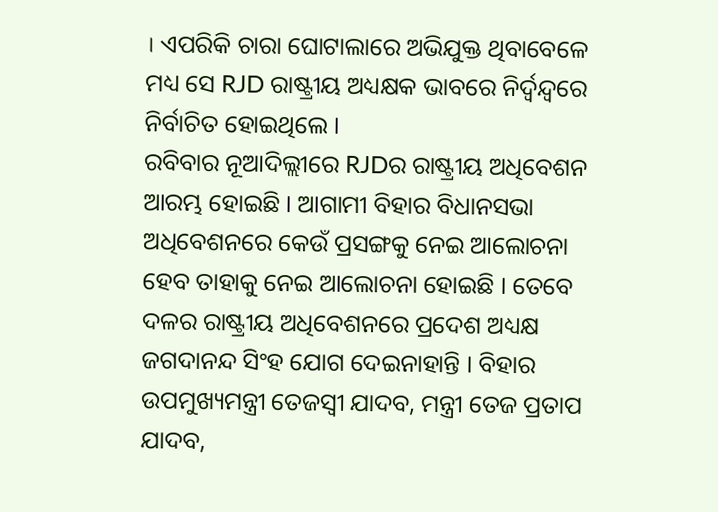। ଏପରିକି ଚାରା ଘୋଟାଲାରେ ଅଭିଯୁକ୍ତ ଥିବାବେଳେ ମଧ୍ୟ ସେ RJD ରାଷ୍ଟ୍ରୀୟ ଅଧ୍ୟକ୍ଷକ ଭାବରେ ନିର୍ଦ୍ବନ୍ଦ୍ବରେ ନିର୍ବାଚିତ ହୋଇଥିଲେ ।
ରବିବାର ନୂଆଦିଲ୍ଲୀରେ RJDର ରାଷ୍ଟ୍ରୀୟ ଅଧିବେଶନ ଆରମ୍ଭ ହୋଇଛି । ଆଗାମୀ ବିହାର ବିଧାନସଭା ଅଧିବେଶନରେ କେଉଁ ପ୍ରସଙ୍ଗକୁ ନେଇ ଆଲୋଚନା ହେବ ତାହାକୁ ନେଇ ଆଲୋଚନା ହୋଇଛି । ତେବେ ଦଳର ରାଷ୍ଟ୍ରୀୟ ଅଧିବେଶନରେ ପ୍ରଦେଶ ଅଧ୍ୟକ୍ଷ ଜଗଦାନନ୍ଦ ସିଂହ ଯୋଗ ଦେଇନାହାନ୍ତି । ବିହାର ଉପମୁଖ୍ୟମନ୍ତ୍ରୀ ତେଜସ୍ବୀ ଯାଦବ, ମନ୍ତ୍ରୀ ତେଜ ପ୍ରତାପ ଯାଦବ,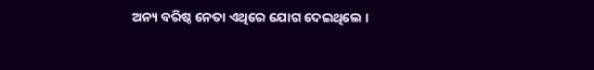ଅନ୍ୟ ବରିଷ୍ଠ ନେତା ଏଥିରେ ଯୋଗ ଦେଇଥିଲେ ।